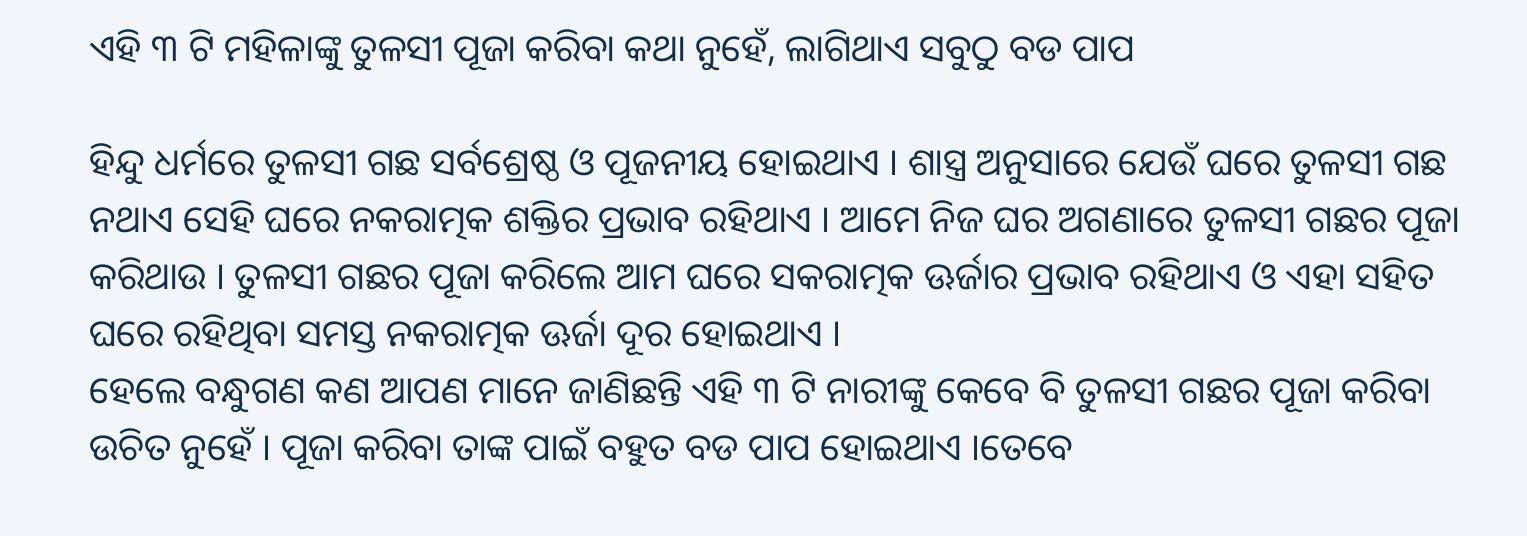ଏହି ୩ ଟି ମହିଳାଙ୍କୁ ତୁଳସୀ ପୂଜା କରିବା କଥା ନୁହେଁ, ଲାଗିଥାଏ ସବୁଠୁ ବଡ ପାପ

ହିନ୍ଦୁ ଧର୍ମରେ ତୁଳସୀ ଗଛ ସର୍ବଶ୍ରେଷ୍ଠ ଓ ପୂଜନୀୟ ହୋଇଥାଏ । ଶାସ୍ତ୍ର ଅନୁସାରେ ଯେଉଁ ଘରେ ତୁଳସୀ ଗଛ ନଥାଏ ସେହି ଘରେ ନକରାତ୍ମକ ଶକ୍ତିର ପ୍ରଭାବ ରହିଥାଏ । ଆମେ ନିଜ ଘର ଅଗଣାରେ ତୁଳସୀ ଗଛର ପୂଜା କରିଥାଉ । ତୁଳସୀ ଗଛର ପୂଜା କରିଲେ ଆମ ଘରେ ସକରାତ୍ମକ ଊର୍ଜାର ପ୍ରଭାବ ରହିଥାଏ ଓ ଏହା ସହିତ ଘରେ ରହିଥିବା ସମସ୍ତ ନକରାତ୍ମକ ଊର୍ଜା ଦୂର ହୋଇଥାଏ ।
ହେଲେ ବନ୍ଧୁଗଣ କଣ ଆପଣ ମାନେ ଜାଣିଛନ୍ତି ଏହି ୩ ଟି ନାରୀଙ୍କୁ କେବେ ବି ତୁଳସୀ ଗଛର ପୂଜା କରିବା ଉଚିତ ନୁହେଁ । ପୂଜା କରିବା ତାଙ୍କ ପାଇଁ ବହୁତ ବଡ ପାପ ହୋଇଥାଏ ।ତେବେ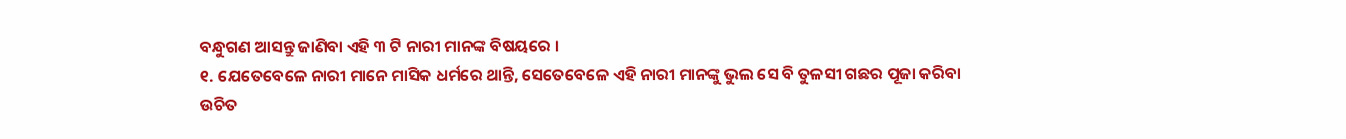ବନ୍ଧୁଗଣ ଆସନ୍ତୁ ଜାଣିବା ଏହି ୩ ଟି ନାରୀ ମାନଙ୍କ ବିଷୟରେ ।
୧. ଯେତେବେଳେ ନାରୀ ମାନେ ମାସିକ ଧର୍ମରେ ଥାନ୍ତି, ସେତେବେଳେ ଏହି ନାରୀ ମାନଙ୍କୁ ଭୁଲ ସେ ବି ତୁଳସୀ ଗଛର ପୂଜା କରିବା ଉଚିତ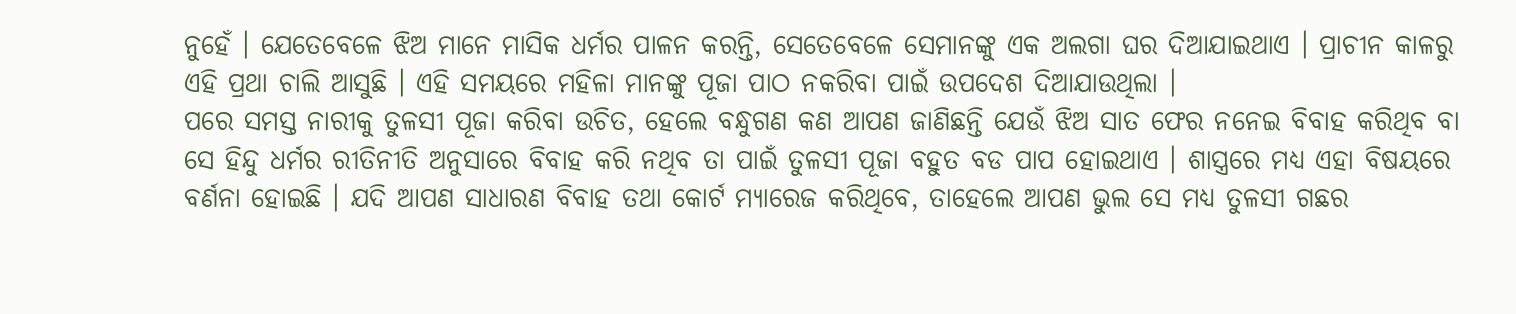ନୁହେଁ । ଯେତେବେଳେ ଝିଅ ମାନେ ମାସିକ ଧର୍ମର ପାଳନ କରନ୍ତି, ସେତେବେଳେ ସେମାନଙ୍କୁ ଏକ ଅଲଗା ଘର ଦିଆଯାଇଥାଏ । ପ୍ରାଚୀନ କାଳରୁ ଏହି ପ୍ରଥା ଚାଲି ଆସୁଛି । ଏହି ସମୟରେ ମହିଳା ମାନଙ୍କୁ ପୂଜା ପାଠ ନକରିବା ପାଇଁ ଉପଦେଶ ଦିଆଯାଉଥିଲା ।
ପରେ ସମସ୍ତ ନାରୀକୁ ତୁଳସୀ ପୂଜା କରିବା ଉଚିତ, ହେଲେ ବନ୍ଧୁଗଣ କଣ ଆପଣ ଜାଣିଛନ୍ତି ଯେଉଁ ଝିଅ ସାତ ଫେର ନନେଇ ବିବାହ କରିଥିବ ବା ସେ ହିନ୍ଦୁ ଧର୍ମର ରୀତିନୀତି ଅନୁସାରେ ବିବାହ କରି ନଥିବ ତା ପାଇଁ ତୁଳସୀ ପୂଜା ବହୁତ ବଡ ପାପ ହୋଇଥାଏ । ଶାସ୍ତ୍ରରେ ମଧ୍ୟ ଏହା ବିଷୟରେ ବର୍ଣନା ହୋଇଛି । ଯଦି ଆପଣ ସାଧାରଣ ବିବାହ ତଥା କୋର୍ଟ ମ୍ୟାରେଜ କରିଥିବେ, ତାହେଲେ ଆପଣ ଭୁଲ ସେ ମଧ୍ୟ ତୁଳସୀ ଗଛର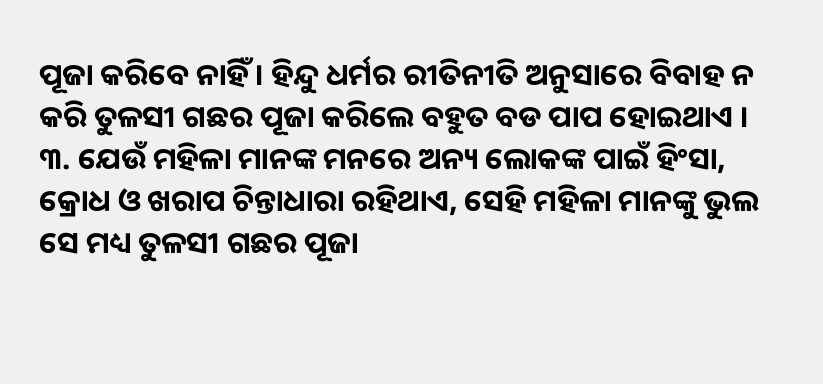ପୂଜା କରିବେ ନାହିଁ । ହିନ୍ଦୁ ଧର୍ମର ରୀତିନୀତି ଅନୁସାରେ ବିବାହ ନ କରି ତୁଳସୀ ଗଛର ପୂଜା କରିଲେ ବହୁତ ବଡ ପାପ ହୋଇଥାଏ ।
୩. ଯେଉଁ ମହିଳା ମାନଙ୍କ ମନରେ ଅନ୍ୟ ଲୋକଙ୍କ ପାଇଁ ହିଂସା, କ୍ରୋଧ ଓ ଖରାପ ଚିନ୍ତାଧାରା ରହିଥାଏ, ସେହି ମହିଳା ମାନଙ୍କୁ ଭୁଲ ସେ ମଧ୍ୟ ତୁଳସୀ ଗଛର ପୂଜା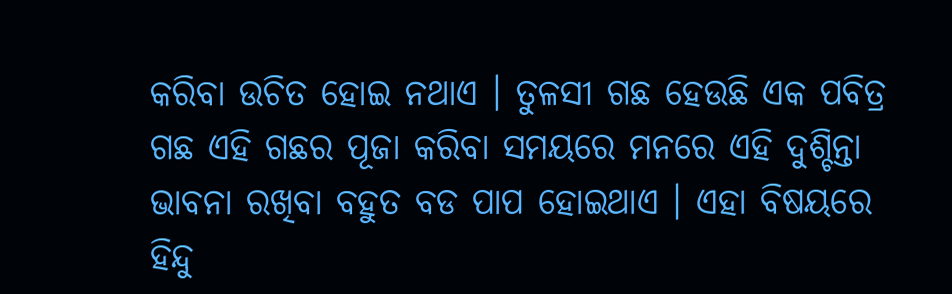କରିବା ଉଚିତ ହୋଇ ନଥାଏ । ତୁଳସୀ ଗଛ ହେଉଛି ଏକ ପବିତ୍ର ଗଛ ଏହି ଗଛର ପୂଜା କରିବା ସମୟରେ ମନରେ ଏହି ଦୁଶ୍ଚିନ୍ତା ଭାବନା ରଖିବା ବହୁତ ବଡ ପାପ ହୋଇଥାଏ । ଏହା ବିଷୟରେ ହିନ୍ଦୁ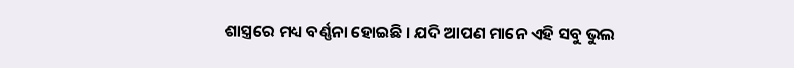ଶାସ୍ତ୍ରରେ ମଧ୍ୟ ବର୍ଣ୍ଣନା ହୋଇଛି । ଯଦି ଆପଣ ମାନେ ଏହି ସବୁ ଭୁଲ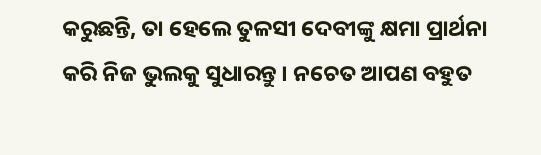କରୁଛନ୍ତି, ତା ହେଲେ ତୁଳସୀ ଦେବୀଙ୍କୁ କ୍ଷମା ପ୍ରାର୍ଥନା କରି ନିଜ ଭୁଲକୁ ସୁଧାରନ୍ତୁ । ନଚେତ ଆପଣ ବହୁତ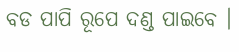ବଡ ପାପି ରୂପେ ଦଣ୍ଡ ପାଇବେ ।